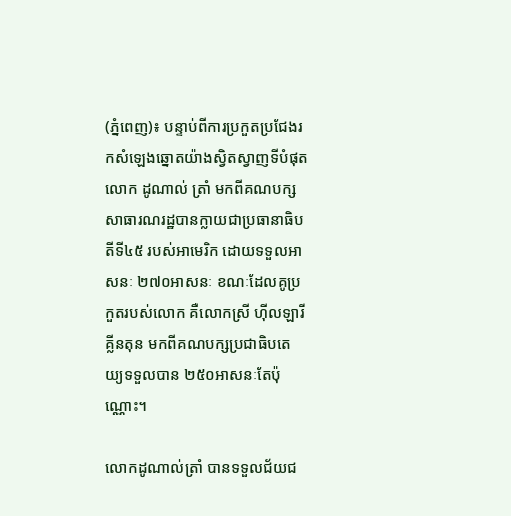(ភ្នំពេញ)៖ បន្ទាប់ពីការប្រកួតប្រជែងរកសំឡេងឆ្នោតយ៉ាងស្វិតស្វាញទីបំផុតលោក ដូណាល់ ត្រាំ មកពីគណបក្សសាធារណរដ្ឋបានក្លាយជាប្រធានាធិបតីទី៤៥ របស់អាមេរិក ដោយទទួលអាសនៈ ២៧០អាសនៈ ខណៈដែលគូប្រកួតរបស់លោក គឺលោកស្រី ហ៊ីលឡារី គ្លីនតុន មកពីគណបក្សប្រជាធិបតេយ្យទទួលបាន ២៥០អាសនៈតែប៉ុណ្ណោះ។

លោកដូណាល់ត្រាំ បានទទួលជ័យជ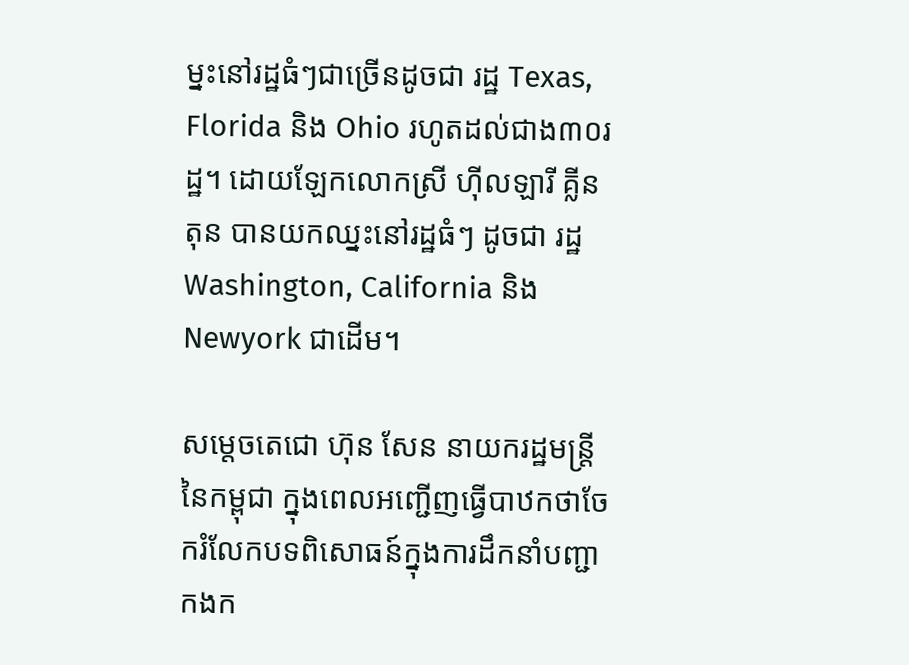ម្នះនៅរដ្ឋធំៗជាច្រើនដូចជា រដ្ឋ Texas, Florida និង Ohio រហូតដល់ជាង៣០រដ្ឋ។ ដោយឡែកលោកស្រី ហ៊ីលឡារី គ្លីនតុន បានយកឈ្នះនៅរដ្ឋធំៗ ដូចជា រដ្ឋ Washington, California និង Newyork ជាដើម។

សម្តេចតេជោ ហ៊ុន សែន នាយករដ្ឋមន្រ្តី នៃកម្ពុជា ក្នុងពេលអញ្ជើញធ្វើបាឋកថាចែករំលែកបទពិសោធន៍ក្នុងការដឹកនាំបញ្ជាកងក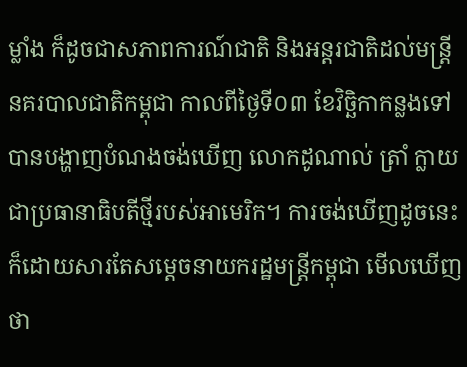ម្លាំង ក៏ដូចជាសភាពការណ៍ជាតិ និងអន្តរជាតិដល់មន្រ្តីនគរបាលជាតិកម្ពុជា កាលពីថ្ងៃទី០៣ ខែវិច្ឆិកាកន្លងទៅ បានបង្ហាញបំណងចង់ឃើញ លោកដូណាល់ ត្រាំ ក្លាយជាប្រធានាធិបតីថ្មីរបស់អាមេរិក។ ការចង់ឃើញដូចនេះ ក៏ដោយសារតែសម្តេចនាយករដ្ឋមន្រ្តីកម្ពុជា មើលឃើញថា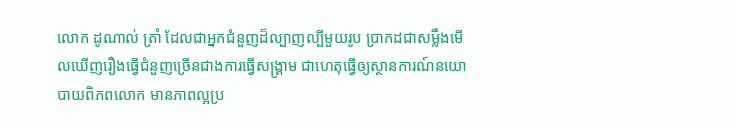លោក ដូណាល់ ត្រាំ ដែលជាអ្នកជំនួញដ៏ល្បាញល្បីមួយរូប ប្រាកដជាសម្លឹងមើលឃើញរឿងធ្វើជំនួញច្រើនជាងការធ្វើសង្រ្គាម ជាហេតុធ្វើឲ្យស្ថានការណ៍នយោបាយពិភពលោក មានភាពល្អប្រ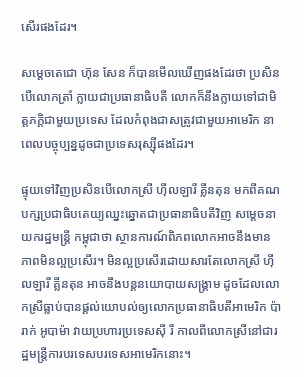សើរផងដែរ។

សម្តេចតេជោ ហ៊ុន សែន ក៏បានមើលឃើញផងដែរថា ប្រសិនបើលោកត្រាំ ក្លាយជាប្រធានាធិបតី លោកក៏នឹងក្លាយទៅជាមិត្តភក្តិជាមួយប្រទេស ដែលកំពុងជាសត្រូវជាមួយអាមេរិក នាពេលបច្ចុប្បន្នដូចជាប្រទេសរុស្ស៊ីផងដែរ។

ផ្ទុយទៅវិញប្រសិនបើលោកស្រី ហ៊ីលឡារី គ្លីនតុន មកពីគណបក្សប្រជាធិបតេយ្យឈ្នះឆ្នោតជាប្រធានាធិបតីវិញ សម្តេចនាយករដ្ឋមន្រ្តី កម្ពុជាថា ស្ថានការណ៍ពិភពលោកអាចនឹងមានភាពមិនល្អប្រសើរ។ មិនល្អប្រសើរដោយសារតែលោកស្រី ហ៊ីលឡារី គ្លីនតុន អាចនឹងបន្តនយោបាយសង្រ្គាម ដូចដែលលោកស្រីធ្លាប់បានផ្តល់យោបល់ឲ្យលោកប្រធានាធិបតីអាមេរិក ប៉ារាក់ អូបាម៉ា វាយប្រហារប្រទេសស៊ី រី កាលពីលោកស្រីនៅជារដ្ឋមន្រ្តីការបរទេសបរទេសអាមេរិកនោះ។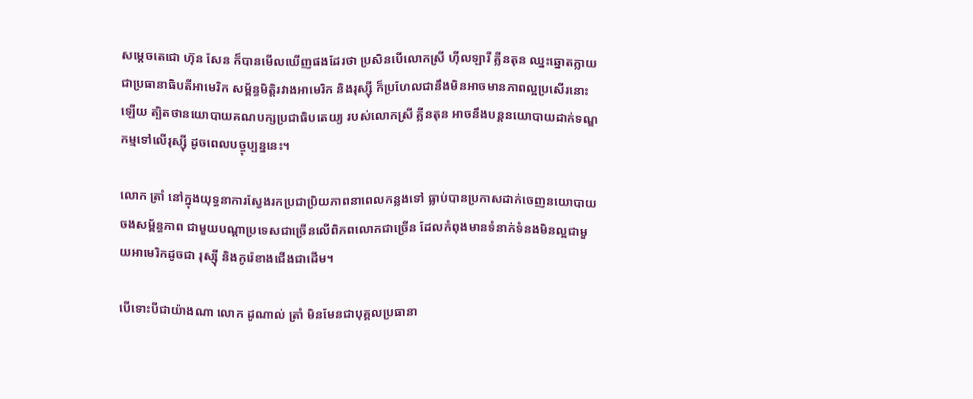សម្តេចតេជោ ហ៊ុន សែន ក៏បានមើលឃើញផងដែរថា ប្រសិនបើលោកស្រី ហ៊ីលឡារី គ្លីនតុន ឈ្នះឆ្នោតក្លាយជាប្រធានាធិបតីអាមេរិក សម្ព័ន្ធមិត្តិរវាងអាមេរិក និងរុស្ស៊ី ក៏ប្រហែលជានឹងមិនអាចមានភាពល្អប្រសើរនោះឡើយ ត្បិតថានយោបាយគណបក្សប្រជាធិបតេយ្យ របស់លោកស្រី គ្លីនតុន អាចនឹងបន្តនយោបាយដាក់ទណ្ឌកម្មទៅលើរុស្ស៊ី ដូចពេលបច្ចុប្បន្ននេះ។

លោក ត្រាំ នៅក្នុងយុទ្ធនាការស្វែងរកប្រជាប្រិយភាពនាពេលកន្លងទៅ ធ្លាប់បានប្រកាសដាក់ចេញនយោបាយចងសម្ព័ន្ធភាព ជាមួយបណ្តាប្រទេសជាច្រើនលើពិភពលោកជាច្រើន ដែលកំពុងមានទំនាក់ទំនងមិនល្អជាមួយអាមេរិកដូចជា រុស្ស៊ី និងកូរ៉េខាងជើងជាដើម។

បើទោះបីជាយ៉ាងណា លោក ដូណាល់ ត្រាំ មិនមែនជាបុគ្គលប្រធានា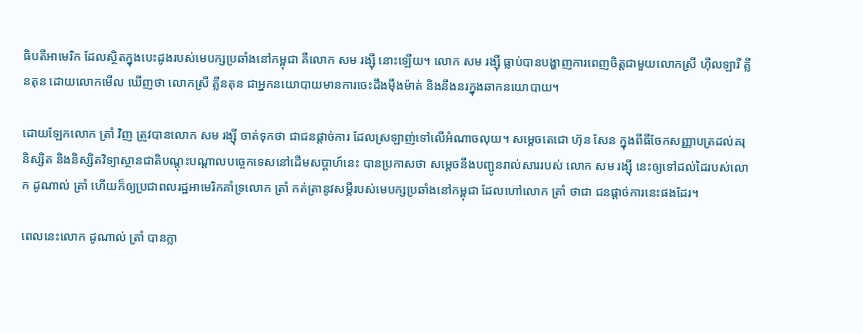ធិបតីអាមេរិក ដែលស្ថិតក្នុងបេះដូងរបស់មេបក្សប្រឆាំងនៅកម្ពុជា គឺលោក សម រង្ស៊ី នោះឡើយ។ លោក សម រង្ស៊ី ធ្លាប់បានបង្ហាញការពេញចិត្តជាមួយលោកស្រី ហ៊ីលឡារី គ្លីនតុន ដោយលោកមើល ឃើញថា លោកស្រី គ្លីនតុន ជាអ្នកនយោបាយមានការចេះដឹងម៉ឹងម៉ាត់ និងនឹងនរក្នុងឆាកនយោបាយ។

ដោយឡែកលោក ត្រាំ វិញ ត្រូវបានលោក សម រង្ស៊ី ចាត់ទុកថា ជាជនផ្តាច់ការ ដែលស្រឡាញ់ទៅលើអំណាចលុយ។ សម្តេចតេជោ ហ៊ុន សែន ក្នុងពីធីចែកសញ្ញាបត្រដល់គរុនិស្សិត និងនិស្សិតវិទ្យាស្ថានជាតិបណ្តុះបណ្តាលបច្ចេកទេសនៅដើមសប្តាហ៍នេះ បានប្រកាសថា សម្តេចនឹងបញ្ជូនរាល់សាររបស់ លោក សម រង្ស៊ី នេះឲ្យទៅដល់ដៃរបស់លោក ដូណាល់ ត្រាំ ហើយក៏ឲ្យប្រជាពលរដ្ឋអាមេរិកគាំទ្រលោក ត្រាំ កត់ត្រានូវសម្តីរបស់មេបក្សប្រឆាំងនៅកម្ពុជា ដែលហៅលោក ត្រាំ ថាជា ជនផ្តាច់ការនេះផងដែរ។

ពេលនេះលោក ដូណាល់ ត្រាំ បានក្លា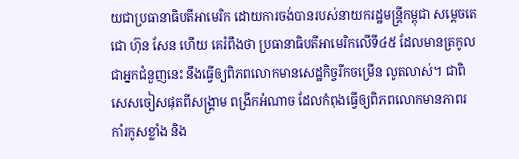យជាប្រធានាធិបតីអាមេរិក ដោយការចង់បានរបស់នាយករដ្ឋមន្រ្តីកម្ពុជា សម្តេចតេជោ ហ៊ុន សែន ហើយ គេរំពឹងថា ប្រធានាធិបតីអាមេរិកលើទី៤៥ ដែលមានត្រកូលជាអ្នកជំនួញនេះ នឹងធ្វើឲ្យពិភពលោកមានសេដ្ឋកិច្ចរីកចម្រើន លូតលាស់។ ជាពិសេសចៀសផុតពីសង្រ្គាម ពង្រីកអំណាច ដែលកំពុងធ្វើឲ្យពិភពលោកមានភាពរកាំរកូសខ្លាំង និង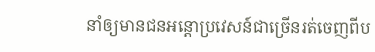នាំឲ្យមានជនអន្តោប្រវេសន៍ជាច្រើនរត់ចេញពីប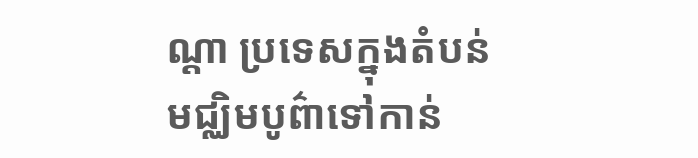ណ្តា ប្រទេសក្នុងតំបន់មជ្ឈិមបូព៌ាទៅកាន់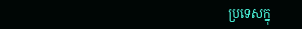ប្រទេសក្នុ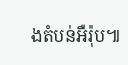ងតំបន់អឺរ៉ុប៕